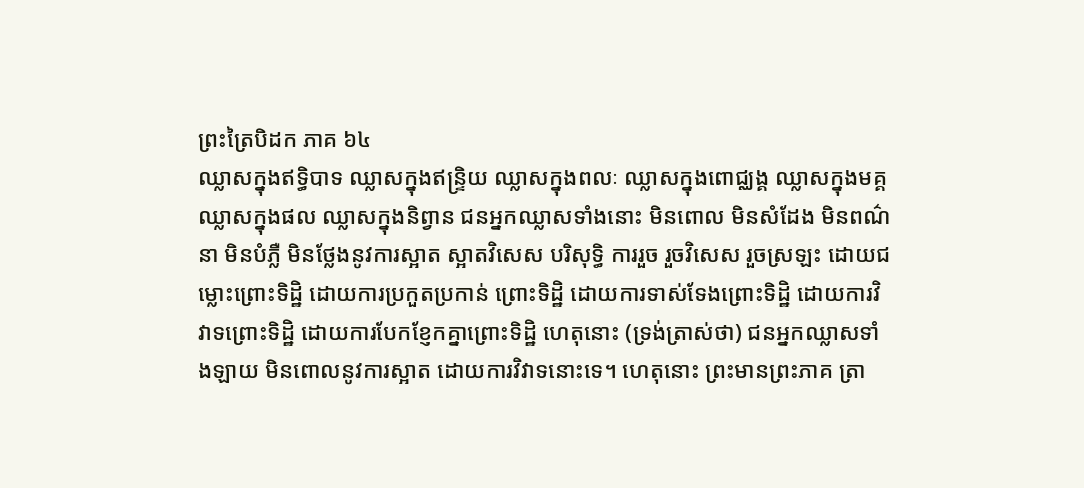ព្រះត្រៃបិដក ភាគ ៦៤
ឈ្លាសក្នុងឥទ្ធិបាទ ឈ្លាសក្នុងឥន្ទ្រិយ ឈ្លាសក្នុងពលៈ ឈ្លាសក្នុងពោជ្ឈង្គ ឈ្លាសក្នុងមគ្គ ឈ្លាសក្នុងផល ឈ្លាសក្នុងនិព្វាន ជនអ្នកឈ្លាសទាំងនោះ មិនពោល មិនសំដែង មិនពណ៌នា មិនបំភ្លឺ មិនថ្លែងនូវការស្អាត ស្អាតវិសេស បរិសុទ្ធិ ការរួច រួចវិសេស រួចស្រឡះ ដោយជម្លោះព្រោះទិដ្ឋិ ដោយការប្រកួតប្រកាន់ ព្រោះទិដ្ឋិ ដោយការទាស់ទែងព្រោះទិដ្ឋិ ដោយការវិវាទព្រោះទិដ្ឋិ ដោយការបែកខ្ញែកគ្នាព្រោះទិដ្ឋិ ហេតុនោះ (ទ្រង់ត្រាស់ថា) ជនអ្នកឈ្លាសទាំងឡាយ មិនពោលនូវការស្អាត ដោយការវិវាទនោះទេ។ ហេតុនោះ ព្រះមានព្រះភាគ ត្រា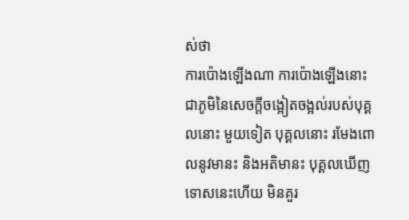ស់ថា
ការប៉ោងឡើងណា ការប៉ោងឡើងនោះ ជាភូមិនៃសេចក្តីចង្អៀតចង្អល់របស់បុគ្គលនោះ មួយទៀត បុគ្គលនោះ រមែងពោលនូវមានះ និងអតិមានះ បុគ្គលឃើញទោសនេះហើយ មិនគួរ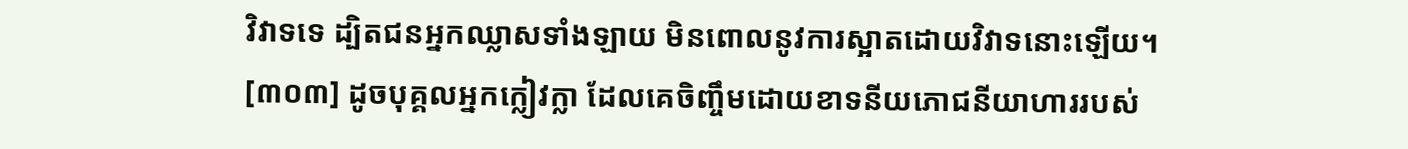វិវាទទេ ដ្បិតជនអ្នកឈ្លាសទាំងឡាយ មិនពោលនូវការស្អាតដោយវិវាទនោះឡើយ។
[៣០៣] ដូចបុគ្គលអ្នកក្លៀវក្លា ដែលគេចិញ្ចឹមដោយខាទនីយភោជនីយាហាររបស់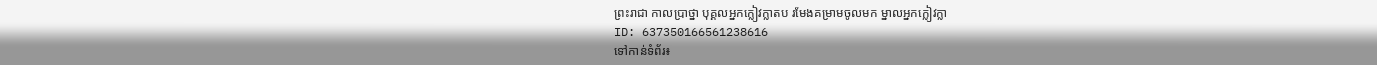ព្រះរាជា កាលប្រាថ្នា បុគ្គលអ្នកក្លៀវក្លាតប រមែងគម្រាមចូលមក ម្នាលអ្នកក្លៀវក្លា
ID: 637350166561238616
ទៅកាន់ទំព័រ៖